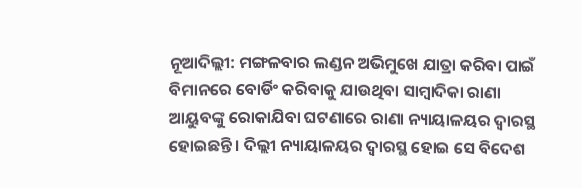ନୂଆଦିଲ୍ଲୀ: ମଙ୍ଗଳବାର ଲଣ୍ଡନ ଅଭିମୁଖେ ଯାତ୍ରା କରିବା ପାଇଁ ବିମାନରେ ବୋର୍ଡିଂ କରିବାକୁ ଯାଉଥିବା ସାମ୍ବାଦିକା ରାଣା ଆୟୁବଙ୍କୁ ରୋକାଯିବା ଘଟଣାରେ ରାଣା ନ୍ୟାୟାଳୟର ଦ୍ବାରସ୍ଥ ହୋଇଛନ୍ତି । ଦିଲ୍ଲୀ ନ୍ୟାୟାଳୟର ଦ୍ବାରସ୍ଥ ହୋଇ ସେ ବିଦେଶ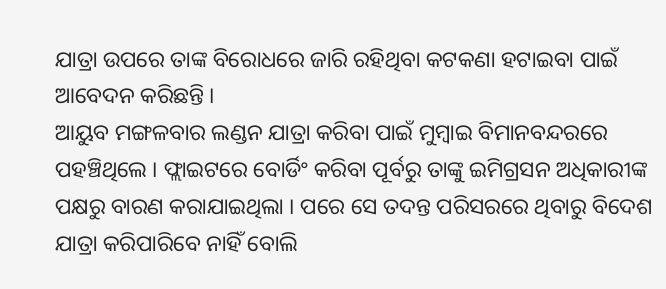ଯାତ୍ରା ଉପରେ ତାଙ୍କ ବିରୋଧରେ ଜାରି ରହିଥିବା କଟକଣା ହଟାଇବା ପାଇଁ ଆବେଦନ କରିଛନ୍ତି ।
ଆୟୁବ ମଙ୍ଗଳବାର ଲଣ୍ଡନ ଯାତ୍ରା କରିବା ପାଇଁ ମୁମ୍ବାଇ ବିମାନବନ୍ଦରରେ ପହଞ୍ଚିଥିଲେ । ଫ୍ଲାଇଟରେ ବୋର୍ଡିଂ କରିବା ପୂର୍ବରୁ ତାଙ୍କୁ ଇମିଗ୍ରସନ ଅଧିକାରୀଙ୍କ ପକ୍ଷରୁ ବାରଣ କରାଯାଇଥିଲା । ପରେ ସେ ତଦନ୍ତ ପରିସରରେ ଥିବାରୁ ବିଦେଶ ଯାତ୍ରା କରିପାରିବେ ନାହିଁ ବୋଲି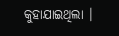କୁହାଯାଇଥିଲା ।